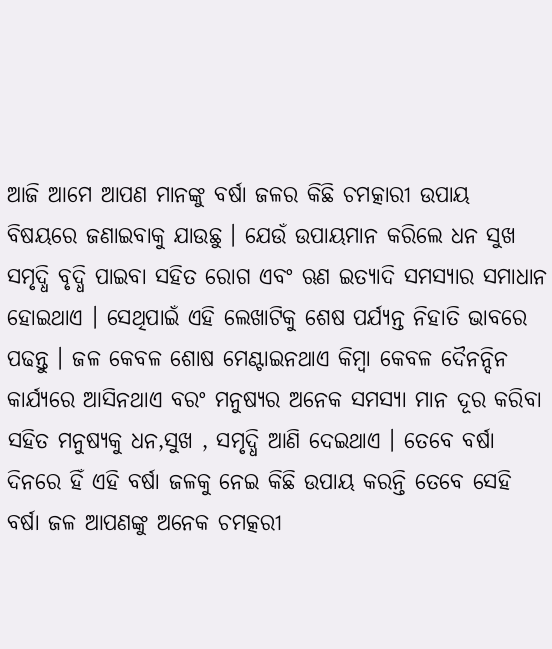ଆଜି ଆମେ ଆପଣ ମାନଙ୍କୁ ବର୍ଷା ଜଳର କିଛି ଚମତ୍କାରୀ ଉପାୟ ବିଷୟରେ ଜଣାଇବାକୁ ଯାଉଛୁ । ଯେଉଁ ଉପାୟମାନ କରିଲେ ଧନ ସୁଖ ସମୃଦ୍ଧି ବୃଦ୍ଧି ପାଇବା ସହିତ ରୋଗ ଏବଂ ଋଣ ଇତ୍ୟାଦି ସମସ୍ୟାର ସମାଧାନ ହୋଇଥାଏ । ସେଥିପାଇଁ ଏହି ଲେଖାଟିକୁ ଶେଷ ପର୍ଯ୍ୟନ୍ତ ନିହାତି ଭାବରେ ପଢନ୍ତୁ । ଜଳ କେବଳ ଶୋଷ ମେଣ୍ଟାଇନଥାଏ କିମ୍ବା କେବଳ ଦୈନନ୍ଦିନ କାର୍ଯ୍ୟରେ ଆସିନଥାଏ ବରଂ ମନୁଷ୍ୟର ଅନେକ ସମସ୍ୟା ମାନ ଦୂର କରିବା ସହିତ ମନୁଷ୍ୟକୁ ଧନ,ସୁଖ , ସମୃଦ୍ଧି ଆଣି ଦେଇଥାଏ । ତେବେ ବର୍ଷା ଦିନରେ ହିଁ ଏହି ବର୍ଷା ଜଳକୁ ନେଇ କିଛି ଉପାୟ କରନ୍ତି ତେବେ ସେହି ବର୍ଷା ଜଳ ଆପଣଙ୍କୁ ଅନେକ ଚମତ୍କରୀ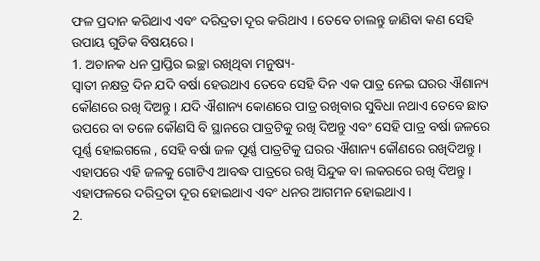ଫଳ ପ୍ରଦାନ କରିଥାଏ ଏବଂ ଦରିଦ୍ରତା ଦୂର କରିଥାଏ । ତେବେ ଚାଲନ୍ତୁ ଜାଣିବା କଣ ସେହି ଉପାୟ ଗୁଡିକ ବିଷୟରେ ।
1. ଅଚାନକ ଧନ ପ୍ରାପ୍ତିର ଇଚ୍ଛା ରଖିଥିବା ମନୁଷ୍ୟ-
ସ୍ବାତୀ ନକ୍ଷତ୍ର ଦିନ ଯଦି ବର୍ଷା ହେଉଥାଏ ତେବେ ସେହି ଦିନ ଏକ ପାତ୍ର ନେଇ ଘରର ଐଶାନ୍ୟ କୌଣରେ ରଖି ଦିଅନ୍ତୁ । ଯଦି ଐଶାନ୍ୟ କୋଣରେ ପାତ୍ର ରଖିବାର ସୁବିଧା ନଥାଏ ତେବେ ଛାତ ଉପରେ ବା ତଳେ କୌଣସି ବି ସ୍ଥାନରେ ପାତ୍ରଟିକୁ ରଖି ଦିଅନ୍ତୁ ଏବଂ ସେହି ପାତ୍ର ବର୍ଷା ଜଳରେ ପୂର୍ଣ୍ଣ ହୋଇଗଲେ , ସେହି ବର୍ଷା ଜଳ ପୂର୍ଣ୍ଣ ପାତ୍ରଟିକୁ ଘରର ଐଶାନ୍ୟ କୌଣରେ ରଖିଦିଅନ୍ତୁ । ଏହାପରେ ଏହି ଜଳକୁ ଗୋଟିଏ ଆବଦ୍ଧ ପାତ୍ରରେ ରଖି ସିନ୍ଦୁକ ବା ଲକରରେ ରଖି ଦିଅନ୍ତୁ । ଏହାଫଳରେ ଦରିଦ୍ରତା ଦୂର ହୋଇଥାଏ ଏବଂ ଧନର ଆଗମନ ହୋଇଥାଏ ।
2.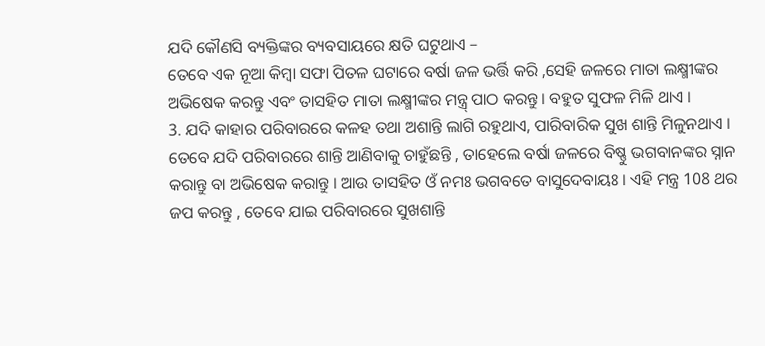ଯଦି କୌଣସି ବ୍ୟକ୍ତିଙ୍କର ବ୍ୟବସାୟରେ କ୍ଷତି ଘଟୁଥାଏ –
ତେବେ ଏକ ନୂଆ କିମ୍ବା ସଫା ପିତଳ ଘଟାରେ ବର୍ଷା ଜଳ ଭର୍ତ୍ତି କରି ,ସେହି ଜଳରେ ମାତା ଲକ୍ଷ୍ମୀଙ୍କର ଅଭିଷେକ କରନ୍ତୁ ଏବଂ ତାସହିତ ମାତା ଲକ୍ଷ୍ମୀଙ୍କର ମନ୍ତ୍ର୍ ପାଠ କରନ୍ତୁ । ବହୁତ ସୁଫଳ ମିଳି ଥାଏ ।
3. ଯଦି କାହାର ପରିବାରରେ କଳହ ତଥା ଅଶାନ୍ତି ଲାଗି ରହୁଥାଏ, ପାରିବାରିକ ସୁଖ ଶାନ୍ତି ମିଳୁନଥାଏ । ତେବେ ଯଦି ପରିବାରରେ ଶାନ୍ତି ଆଣିବାକୁ ଚାହୁଁଛନ୍ତି , ତାହେଲେ ବର୍ଷା ଜଳରେ ବିଷ୍ଣୁ ଭଗବାନଙ୍କର ସ୍ନାନ କରାନ୍ତୁ ବା ଅଭିଷେକ କରାନ୍ତୁ । ଆଉ ତାସହିତ ଓଁ ନମଃ ଭଗବତେ ବାସୁଦେବାୟଃ । ଏହି ମନ୍ତ୍ର 108 ଥର ଜପ କରନ୍ତୁ , ତେବେ ଯାଇ ପରିବାରରେ ସୁଖଶାନ୍ତି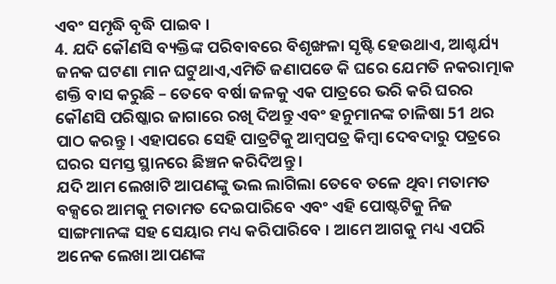ଏବଂ ସମୃଦ୍ଧି ବୃଦ୍ଧି ପାଇବ ।
4. ଯଦି କୌଣସି ବ୍ୟକ୍ତିଙ୍କ ପରିବାବରେ ବିଶୃଙ୍ଖଳା ସୃଷ୍ଟି ହେଉଥାଏ, ଆଶ୍ଚର୍ଯ୍ୟ ଜନକ ଘଟଣା ମାନ ଘଟୁଥାଏ,ଏମିତି ଜଣାପଡେ କି ଘରେ ଯେମତି ନକରାତ୍ମାକ ଶକ୍ତି ବାସ କରୁଛି – ତେବେ ବର୍ଷା ଜଳକୁ ଏକ ପାତ୍ରରେ ଭରି କରି ଘରର କୌଣସି ପରିଷ୍କାର ଜାଗାରେ ରଖି ଦିଅନ୍ତୁ ଏବଂ ହନୁମାନଙ୍କ ଚାଳିଷା 51 ଥର ପାଠ କରନ୍ତୁ । ଏହାପରେ ସେହି ପାତ୍ରଟିକୁ ଆମ୍ବପତ୍ର କିମ୍ବା ଦେବଦାରୁ ପତ୍ରରେ ଘରର ସମସ୍ତ ସ୍ଥାନରେ ଛିଞ୍ଚନ କରିଦିଅନ୍ତୁ ।
ଯଦି ଆମ ଲେଖାଟି ଆପଣଙ୍କୁ ଭଲ ଲାଗିଲା ତେବେ ତଳେ ଥିବା ମତାମତ ବକ୍ସରେ ଆମକୁ ମତାମତ ଦେଇପାରିବେ ଏବଂ ଏହି ପୋଷ୍ଟଟିକୁ ନିଜ ସାଙ୍ଗମାନଙ୍କ ସହ ସେୟାର ମଧ୍ୟ କରିପାରିବେ । ଆମେ ଆଗକୁ ମଧ୍ୟ ଏପରି ଅନେକ ଲେଖା ଆପଣଙ୍କ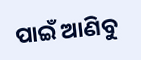ପାଇଁ ଆଣିବୁ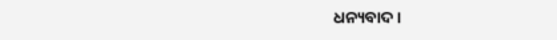ଧନ୍ୟବାଦ ।